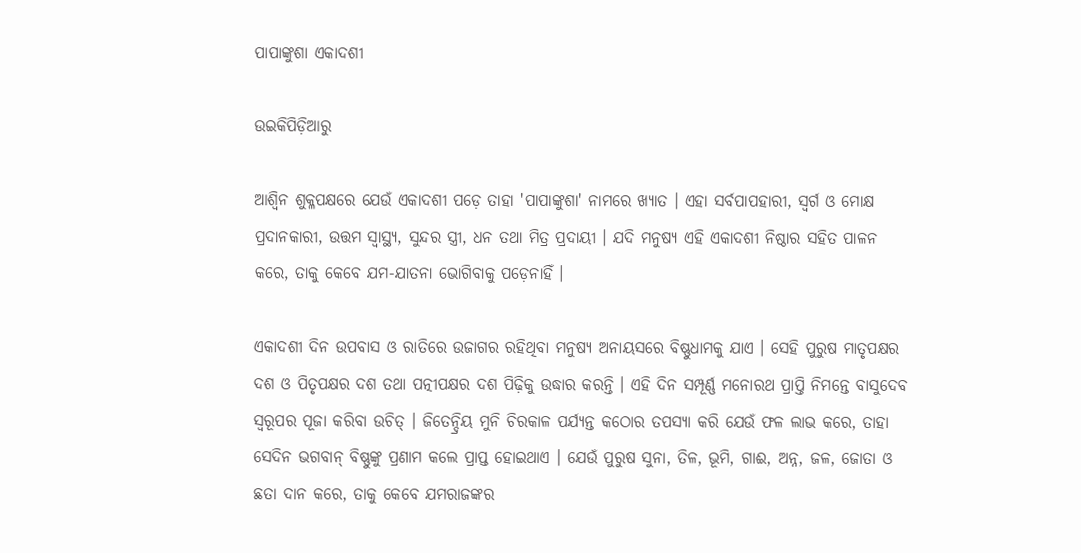ପାପାଙ୍କୁଶା ଏକାଦଶୀ

ଉଇକିପିଡ଼ିଆ‌ରୁ

ଆଶ୍ୱିନ ଶୁକ୍ଳପକ୍ଷରେ ଯେଉଁ ଏକାଦଶୀ ପଡ଼େ ତାହା 'ପାପାଙ୍କୁଶା' ନାମରେ ଖ୍ୟାତ । ଏହା ସର୍ବପାପହାରୀ, ସ୍ୱର୍ଗ ଓ ମୋକ୍ଷ ପ୍ରଦାନକାରୀ, ଉତ୍ତମ ସ୍ୱାସ୍ଥ୍ୟ, ସୁନ୍ଦର ସ୍ତ୍ରୀ, ଧନ ତଥା ମିତ୍ର ପ୍ରଦାୟୀ । ଯଦି ମନୁଷ୍ୟ ଏହି ଏକାଦଶୀ ନିଷ୍ଠାର ସହିତ ପାଳନ କରେ, ତାକୁ କେବେ ଯମ-ଯାତନା ଭୋଗିବାକୁ ପଡ଼େନାହିଁ ।

ଏକାଦଶୀ ଦିନ ଉପବାସ ଓ ରାତିରେ ଉଜାଗର ରହିଥିବା ମନୁଷ୍ୟ ଅନାୟସରେ ବିଷ୍ଣୁଧାମକୁ ଯାଏ । ସେହି ପୁରୁଷ ମାତୃପକ୍ଷର ଦଶ ଓ ପିତୃପକ୍ଷର ଦଶ ତଥା ପତ୍ନୀପକ୍ଷର ଦଶ ପିଢ଼ିକୁ ଉଦ୍ଧାର କରନ୍ତି । ଏହି ଦିନ ସମ୍ପୂର୍ଣ୍ଣ ମନୋରଥ ପ୍ରାପ୍ତି ନିମନ୍ତେ ବାସୁଦେବ ସ୍ୱରୂପର ପୂଜା କରିବା ଉଚିତ୍ । ଜିତେନ୍ଦ୍ରିୟ ମୁନି ଚିରକାଳ ପର୍ଯ୍ୟନ୍ତ କଠୋର ତପସ୍ୟା କରି ଯେଉଁ ଫଳ ଲାଭ କରେ, ତାହା ସେଦିନ ଭଗବାନ୍ ବିଷ୍ଣୁଙ୍କୁ ପ୍ରଣାମ କଲେ ପ୍ରାପ୍ତ ହୋଇଥାଏ । ଯେଉଁ ପୁରୁଷ ସୁନା, ତିଳ, ଭୂମି, ଗାଈ, ଅନ୍ନ, ଜଳ, ଜୋତା ଓ ଛତା ଦାନ କରେ, ତାକୁ କେବେ ଯମରାଜଙ୍କର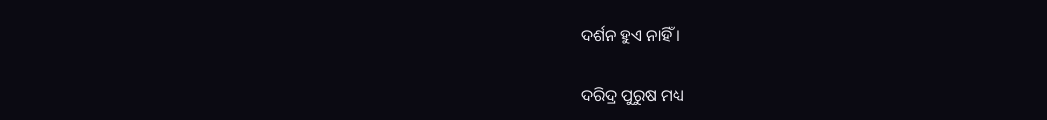ଦର୍ଶନ ହୁଏ ନାହିଁ ।

ଦରିଦ୍ର ପୁରୁଷ ମଧ୍ୟ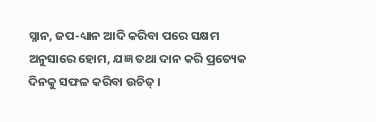ସ୍ନାନ, ଜପ-ଧ୍ୟାନ ଆଦି କରିବା ପରେ ସକ୍ଷମ ଅନୁସାରେ ହୋମ, ଯଜ୍ଞ ତଥା ଦାନ କରି ପ୍ରତ୍ୟେକ ଦିନକୁ ସଫଳ କରିବା ଉଚିତ୍ ।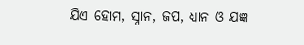ଯିଏ ହୋମ, ସ୍ନାନ, ଜପ, ଧ୍ୟାନ ଓ ଯଜ୍ଞ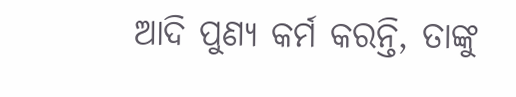ଆଦି ପୁଣ୍ୟ କର୍ମ କରନ୍ତି, ତାଙ୍କୁ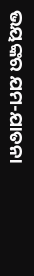ଭୟଙ୍କର ଯମ-ଯାତନା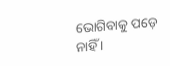ଭୋଗିବାକୁ ପଡ଼େ ନାହିଁ ।